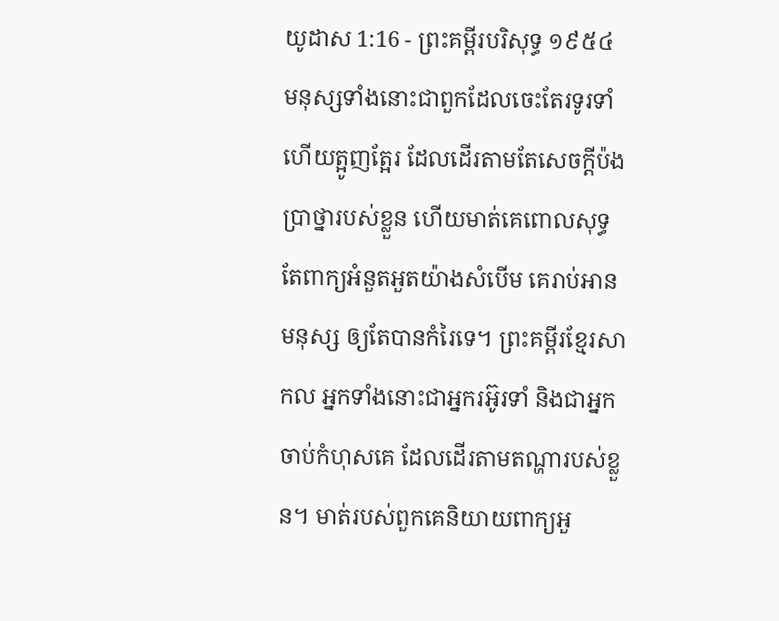យូដាស 1:16 - ព្រះគម្ពីរបរិសុទ្ធ ១៩៥៤ មនុស្សទាំងនោះជាពួកដែលចេះតែរទូរទាំ ហើយត្អូញត្អែរ ដែលដើរតាមតែសេចក្ដីប៉ងប្រាថ្នារបស់ខ្លួន ហើយមាត់គេពោលសុទ្ធតែពាក្យអំនួតអួតយ៉ាងសំបើម គេរាប់អានមនុស្ស ឲ្យតែបានកំរៃទេ។ ព្រះគម្ពីរខ្មែរសាកល អ្នកទាំងនោះជាអ្នករអ៊ូរទាំ និងជាអ្នកចាប់កំហុសគេ ដែលដើរតាមតណ្ហារបស់ខ្លួន។ មាត់របស់ពួកគេនិយាយពាក្យអួ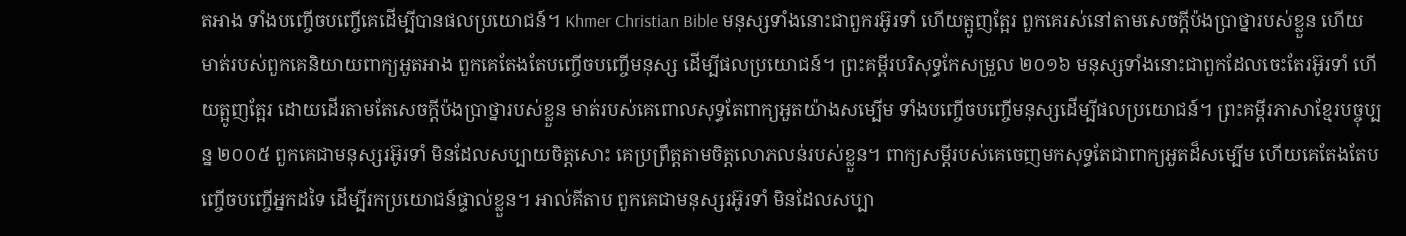តអាង ទាំងបញ្ចើចបញ្ចើគេដើម្បីបានផលប្រយោជន៍។ Khmer Christian Bible មនុស្សទាំងនោះជាពួករអ៊ូរទាំ ហើយត្អូញត្អែរ ពួកគេរស់នៅតាមសេចក្ដីប៉ងប្រាថ្នារបស់ខ្លួន ហើយមាត់របស់ពួកគេនិយាយពាក្យអួតអាង ពួកគេតែងតែបញ្ចើចបញ្ចើមនុស្ស ដើម្បីផលប្រយោជន៍។ ព្រះគម្ពីរបរិសុទ្ធកែសម្រួល ២០១៦ មនុស្សទាំងនោះជាពួកដែលចេះតែរអ៊ូរទាំ ហើយត្អូញត្អែរ ដោយដើរតាមតែសេចក្ដីប៉ងប្រាថ្នារបស់ខ្លួន មាត់របស់គេពោលសុទ្ធតែពាក្យអួតយ៉ាងសម្បើម ទាំងបញ្ចើចបញ្ចើមនុស្សដើម្បីផលប្រយោជន៍។ ព្រះគម្ពីរភាសាខ្មែរបច្ចុប្បន្ន ២០០៥ ពួកគេជាមនុស្សរអ៊ូរទាំ មិនដែលសប្បាយចិត្តសោះ គេប្រព្រឹត្តតាមចិត្តលោភលន់របស់ខ្លួន។ ពាក្យសម្ដីរបស់គេចេញមកសុទ្ធតែជាពាក្យអួតដ៏សម្បើម ហើយគេតែងតែបញ្ចើចបញ្ចើអ្នកដទៃ ដើម្បីរកប្រយោជន៍ផ្ទាល់ខ្លួន។ អាល់គីតាប ពួកគេជាមនុស្សរអ៊ូរទាំ មិនដែលសប្បា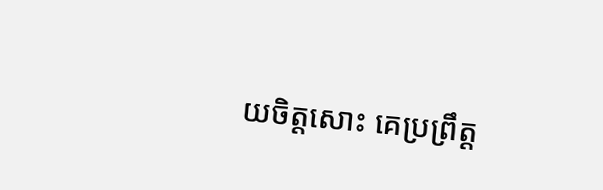យចិត្ដសោះ គេប្រព្រឹត្ដ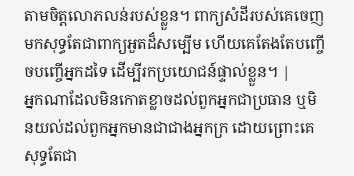តាមចិត្ដលោភលន់របស់ខ្លួន។ ពាក្យសំដីរបស់គេចេញមកសុទ្ធតែជាពាក្យអួតដ៏សម្បើម ហើយគេតែងតែបញ្ចើចបញ្ចើអ្នកដទៃ ដើម្បីរកប្រយោជន៍ផ្ទាល់ខ្លួន។ |
អ្នកណាដែលមិនកោតខ្លាចដល់ពួកអ្នកជាប្រធាន ឬមិនយល់ដល់ពួកអ្នកមានជាជាងអ្នកក្រ ដោយព្រោះគេសុទ្ធតែជា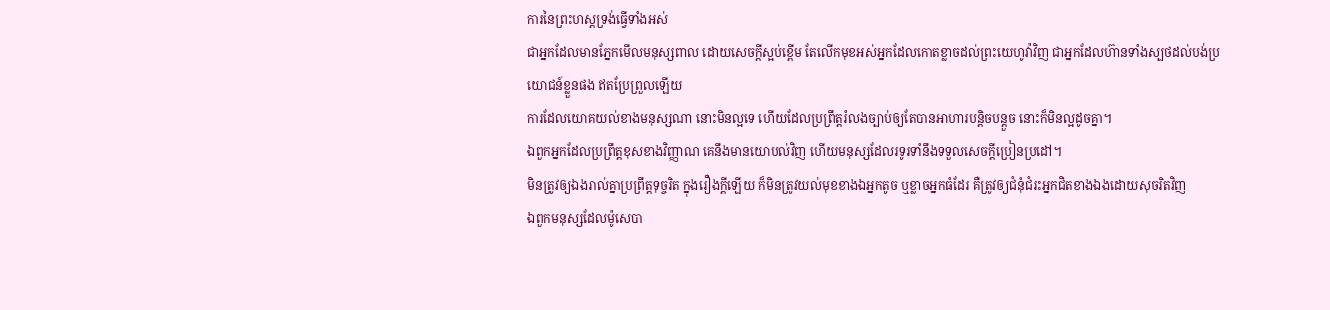ការនៃព្រះហស្តទ្រង់ធ្វើទាំងអស់
ជាអ្នកដែលមានភ្នែកមើលមនុស្សពាល ដោយសេចក្ដីស្អប់ខ្ពើម តែលើកមុខអស់អ្នកដែលកោតខ្លាចដល់ព្រះយេហូវ៉ាវិញ ជាអ្នកដែលហ៊ានទាំងស្បថដល់បង់ប្រយោជន៍ខ្លួនផង ឥតប្រែព្រួលឡើយ
ការដែលយោគយល់ខាងមនុស្សណា នោះមិនល្អទេ ហើយដែលប្រព្រឹត្តរំលងច្បាប់ឲ្យតែបានអាហារបន្តិចបន្តួច នោះក៏មិនល្អដូចគ្នា។
ឯពួកអ្នកដែលប្រព្រឹត្តខុសខាងវិញ្ញាណ គេនឹងមានយោបល់វិញ ហើយមនុស្សដែលរទូរទាំនឹងទទួលសេចក្ដីប្រៀនប្រដៅ។
មិនត្រូវឲ្យឯងរាល់គ្នាប្រព្រឹត្តទុច្ចរិត ក្នុងរឿងក្តីឡើយ ក៏មិនត្រូវយល់មុខខាងឯអ្នកតូច ឬខ្លាចអ្នកធំដែរ គឺត្រូវឲ្យជំនុំជំរះអ្នកជិតខាងឯងដោយសុចរិតវិញ
ឯពួកមនុស្សដែលម៉ូសេបា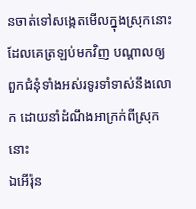នចាត់ទៅសង្កេតមើលក្នុងស្រុកនោះ ដែលគេត្រឡប់មកវិញ បណ្តាលឲ្យពួកជំនុំទាំងអស់រទូរទាំទាស់នឹងលោក ដោយនាំដំណឹងអាក្រក់ពីស្រុកនោះ
ឯអើរ៉ុន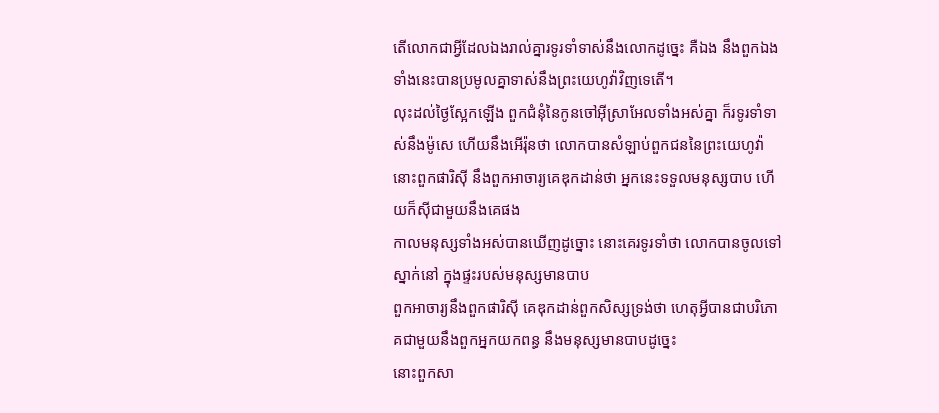តើលោកជាអ្វីដែលឯងរាល់គ្នារទូរទាំទាស់នឹងលោកដូច្នេះ គឺឯង នឹងពួកឯងទាំងនេះបានប្រមូលគ្នាទាស់នឹងព្រះយេហូវ៉ាវិញទេតើ។
លុះដល់ថ្ងៃស្អែកឡើង ពួកជំនុំនៃកូនចៅអ៊ីស្រាអែលទាំងអស់គ្នា ក៏រទូរទាំទាស់នឹងម៉ូសេ ហើយនឹងអើរ៉ុនថា លោកបានសំឡាប់ពួកជននៃព្រះយេហូវ៉ា
នោះពួកផារិស៊ី នឹងពួកអាចារ្យគេឌុកដាន់ថា អ្នកនេះទទួលមនុស្សបាប ហើយក៏ស៊ីជាមួយនឹងគេផង
កាលមនុស្សទាំងអស់បានឃើញដូច្នោះ នោះគេរទូរទាំថា លោកបានចូលទៅស្នាក់នៅ ក្នុងផ្ទះរបស់មនុស្សមានបាប
ពួកអាចារ្យនឹងពួកផារិស៊ី គេឌុកដាន់ពួកសិស្សទ្រង់ថា ហេតុអ្វីបានជាបរិភោគជាមួយនឹងពួកអ្នកយកពន្ធ នឹងមនុស្សមានបាបដូច្នេះ
នោះពួកសា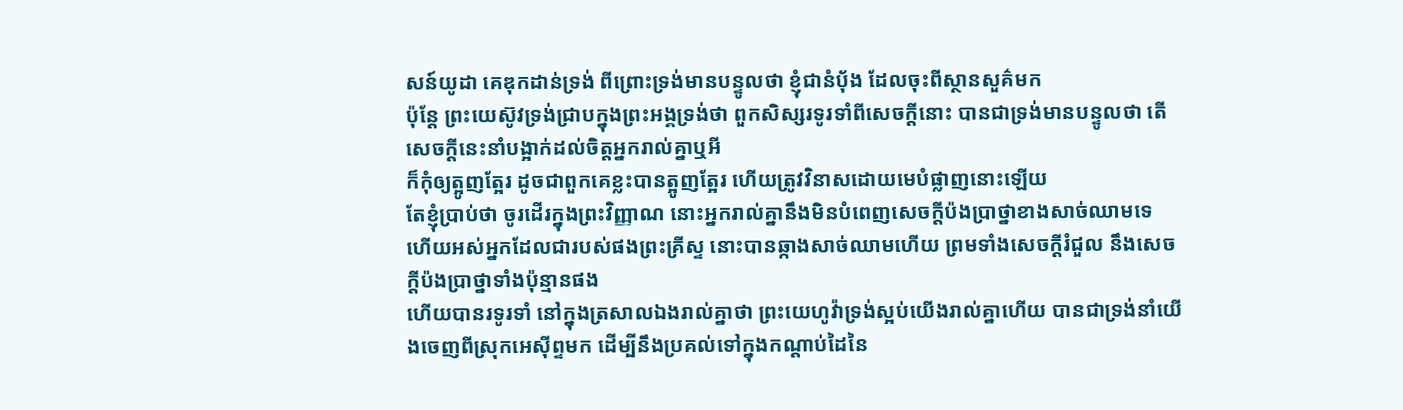សន៍យូដា គេឌុកដាន់ទ្រង់ ពីព្រោះទ្រង់មានបន្ទូលថា ខ្ញុំជានំបុ័ង ដែលចុះពីស្ថានសួគ៌មក
ប៉ុន្តែ ព្រះយេស៊ូវទ្រង់ជ្រាបក្នុងព្រះអង្គទ្រង់ថា ពួកសិស្សរទូរទាំពីសេចក្ដីនោះ បានជាទ្រង់មានបន្ទូលថា តើសេចក្ដីនេះនាំបង្អាក់ដល់ចិត្តអ្នករាល់គ្នាឬអី
ក៏កុំឲ្យត្អូញត្អែរ ដូចជាពួកគេខ្លះបានត្អូញត្អែរ ហើយត្រូវវិនាសដោយមេបំផ្លាញនោះឡើយ
តែខ្ញុំប្រាប់ថា ចូរដើរក្នុងព្រះវិញ្ញាណ នោះអ្នករាល់គ្នានឹងមិនបំពេញសេចក្ដីប៉ងប្រាថ្នាខាងសាច់ឈាមទេ
ហើយអស់អ្នកដែលជារបស់ផងព្រះគ្រីស្ទ នោះបានឆ្កាងសាច់ឈាមហើយ ព្រមទាំងសេចក្ដីរំជួល នឹងសេចក្ដីប៉ងប្រាថ្នាទាំងប៉ុន្មានផង
ហើយបានរទូរទាំ នៅក្នុងត្រសាលឯងរាល់គ្នាថា ព្រះយេហូវ៉ាទ្រង់ស្អប់យើងរាល់គ្នាហើយ បានជាទ្រង់នាំយើងចេញពីស្រុកអេស៊ីព្ទមក ដើម្បីនឹងប្រគល់ទៅក្នុងកណ្តាប់ដៃនៃ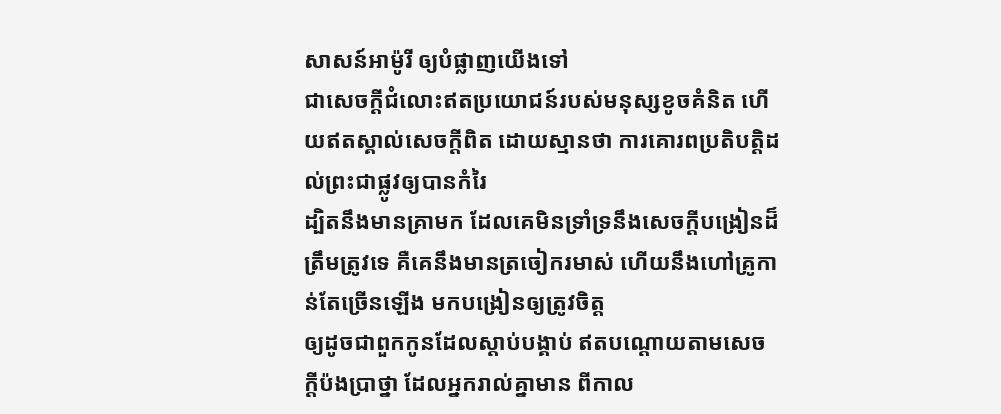សាសន៍អាម៉ូរី ឲ្យបំផ្លាញយើងទៅ
ជាសេចក្ដីជំលោះឥតប្រយោជន៍របស់មនុស្សខូចគំនិត ហើយឥតស្គាល់សេចក្ដីពិត ដោយស្មានថា ការគោរពប្រតិបត្តិដល់ព្រះជាផ្លូវឲ្យបានកំរៃ
ដ្បិតនឹងមានគ្រាមក ដែលគេមិនទ្រាំទ្រនឹងសេចក្ដីបង្រៀនដ៏ត្រឹមត្រូវទេ គឺគេនឹងមានត្រចៀករមាស់ ហើយនឹងហៅគ្រូកាន់តែច្រើនឡើង មកបង្រៀនឲ្យត្រូវចិត្ត
ឲ្យដូចជាពួកកូនដែលស្តាប់បង្គាប់ ឥតបណ្តោយតាមសេចក្ដីប៉ងប្រាថ្នា ដែលអ្នករាល់គ្នាមាន ពីកាល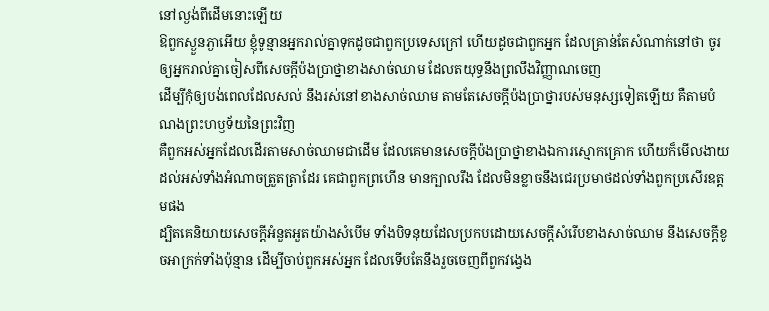នៅល្ងង់ពីដើមនោះឡើយ
ឱពួកស្ងួនភ្ងាអើយ ខ្ញុំទូន្មានអ្នករាល់គ្នាទុកដូចជាពួកប្រទេសក្រៅ ហើយដូចជាពួកអ្នក ដែលគ្រាន់តែសំណាក់នៅថា ចូរឲ្យអ្នករាល់គ្នាចៀសពីសេចក្ដីប៉ងប្រាថ្នាខាងសាច់ឈាម ដែលតយុទ្ធនឹងព្រលឹងវិញ្ញាណចេញ
ដើម្បីកុំឲ្យបង់ពេលដែលសល់ នឹងរស់នៅខាងសាច់ឈាម តាមតែសេចក្ដីប៉ងប្រាថ្នារបស់មនុស្សទៀតឡើយ គឺតាមបំណងព្រះហឫទ័យនៃព្រះវិញ
គឺពួកអស់អ្នកដែលដើរតាមសាច់ឈាមជាដើម ដែលគេមានសេចក្ដីប៉ងប្រាថ្នាខាងឯការស្មោកគ្រោក ហើយក៏មើលងាយដល់អស់ទាំងអំណាចត្រួតត្រាដែរ គេជាពួកព្រហើន មានក្បាលរឹង ដែលមិនខ្លាចនឹងជេរប្រមាថដល់ទាំងពួកប្រសើរឧត្តមផង
ដ្បិតគេនិយាយសេចក្ដីអំនួតអួតយ៉ាងសំបើម ទាំងបិទនុយដែលប្រកបដោយសេចក្ដីសំរើបខាងសាច់ឈាម នឹងសេចក្ដីខូចអាក្រក់ទាំងប៉ុន្មាន ដើម្បីចាប់ពួកអស់អ្នក ដែលទើបតែនឹងរួចចេញពីពួកវង្វេង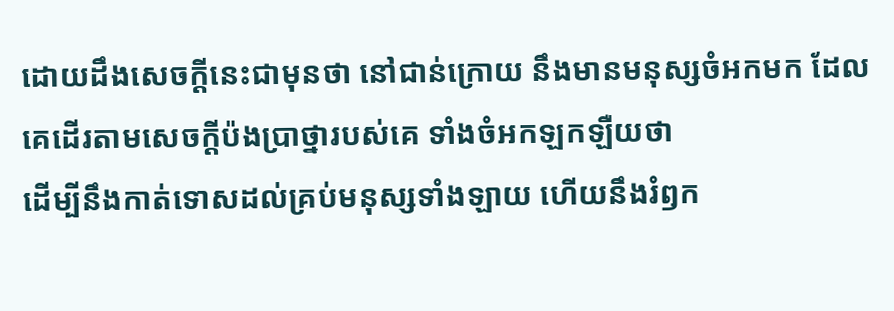ដោយដឹងសេចក្ដីនេះជាមុនថា នៅជាន់ក្រោយ នឹងមានមនុស្សចំអកមក ដែលគេដើរតាមសេចក្ដីប៉ងប្រាថ្នារបស់គេ ទាំងចំអកឡកឡឺយថា
ដើម្បីនឹងកាត់ទោសដល់គ្រប់មនុស្សទាំងឡាយ ហើយនឹងរំឭក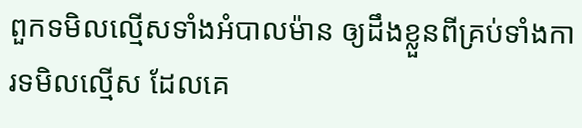ពួកទមិលល្មើសទាំងអំបាលម៉ាន ឲ្យដឹងខ្លួនពីគ្រប់ទាំងការទមិលល្មើស ដែលគេ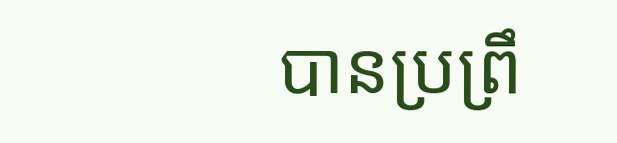បានប្រព្រឹ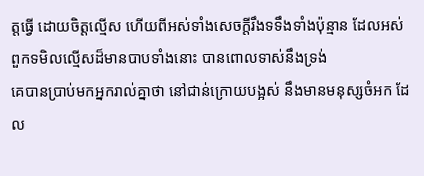ត្តធ្វើ ដោយចិត្តល្មើស ហើយពីអស់ទាំងសេចក្ដីរឹងទទឹងទាំងប៉ុន្មាន ដែលអស់ពួកទមិលល្មើសដ៏មានបាបទាំងនោះ បានពោលទាស់នឹងទ្រង់
គេបានប្រាប់មកអ្នករាល់គ្នាថា នៅជាន់ក្រោយបង្អស់ នឹងមានមនុស្សចំអក ដែល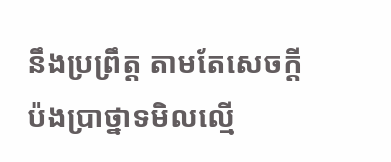នឹងប្រព្រឹត្ត តាមតែសេចក្ដីប៉ងប្រាថ្នាទមិលល្មើ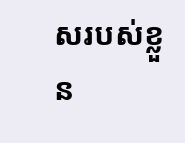សរបស់ខ្លួន